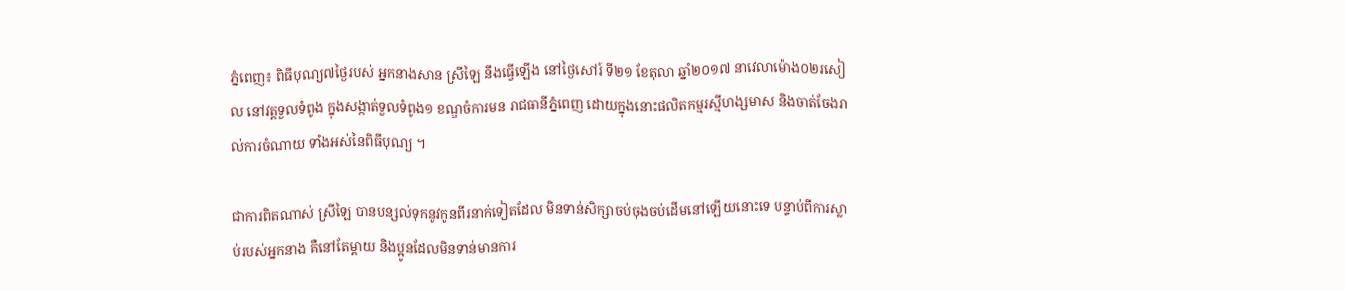ភ្នំពេញ៖ ពិធីបុណ្យ៧ថ្ងៃរបស់ អ្នកនាងសាន ស្រីឡៃ នឹងធ្វើឡើង នៅថ្ងៃសៅរ៍ ទី២១ ខែតុលា ឆ្នាំ២០១៧ នាវេលាម៉ោង០២រសៀល នៅវត្តទួលទំពូង ក្នុងសង្កាត់ទួលទំពូង១ ខណ្ឌចំការមន រាជធានីភ្នំពេញ ដោយក្នុងនោះផលិតកម្មរស្មីហង្សមាស និងចាត់ចែងរាល់ការចំណាយ ទាំងអស់នៃពិធីបុណ្យ ។

ជាការពិតណាស់ ស្រីឡៃ បានបន្សល់ទុកនូវកូនពីរនាក់ទៀតដែល មិនទាន់សិក្សាចប់ចុងចប់ដើមនៅឡើយនោះទេ បន្ទាប់ពីការស្លាប់របស់អ្នកនាង គឺនៅតែម្តាយ និងប្អូនដែលមិនទាន់មានការ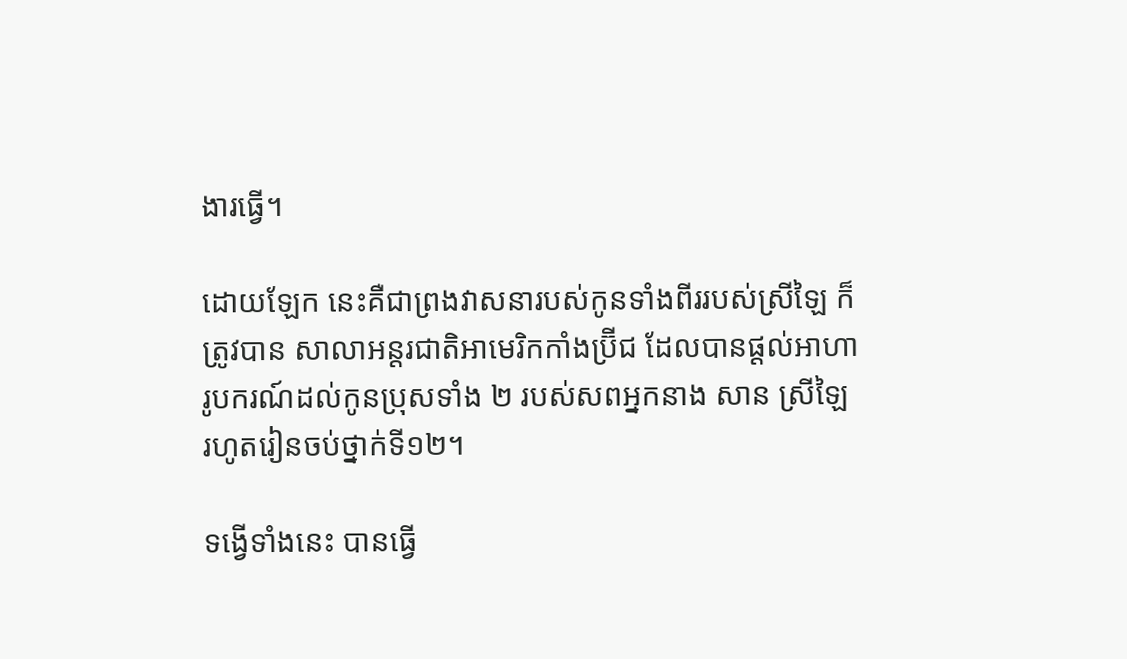ងារធ្វើ។

ដោយឡែក នេះគឺជាព្រងវាសនារបស់កូនទាំងពីររបស់ស្រីឡៃ ក៏ត្រូវបាន សាលាអន្តរជាតិអាមេរិកកាំងប្រ៊ីជ ដែលបានផ្ដល់អាហារូបករណ៍ដល់កូនប្រុសទាំង ២ របស់សពអ្នកនាង សាន ស្រីឡៃ រហូតរៀនចប់ថ្នាក់ទី១២។

ទង្វើទាំងនេះ បានធ្វើ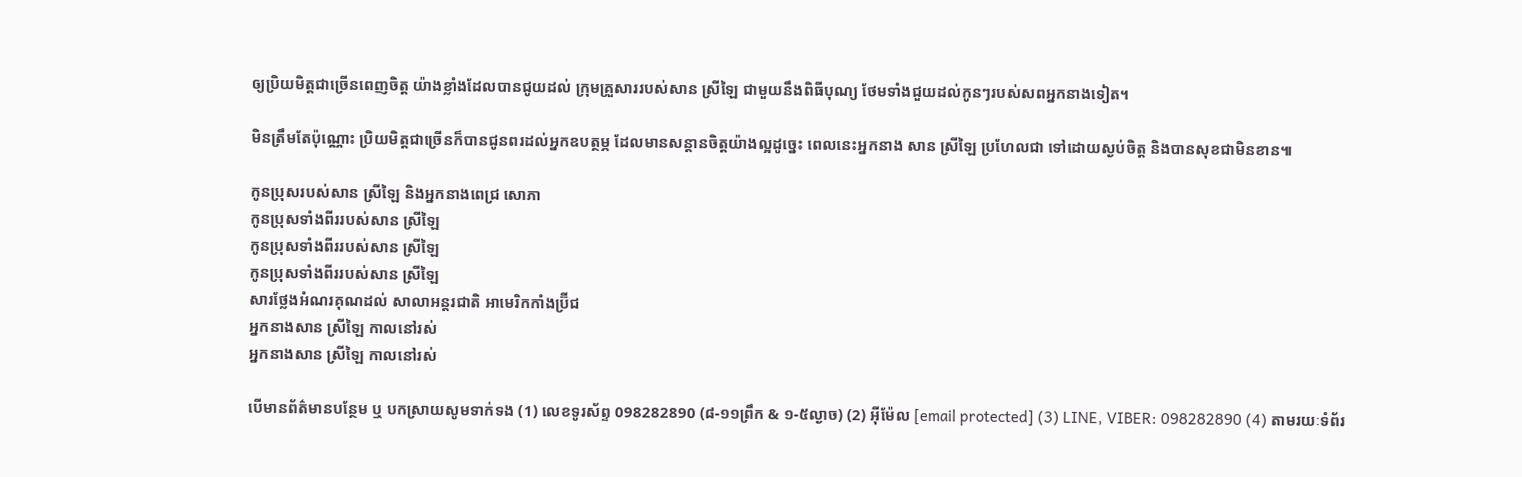ឲ្យប្រិយមិត្តជាច្រើនពេញចិត្ត យ៉ាងខ្លាំងដែលបានជូយដល់ ក្រុមគ្រួសាររបស់សាន ស្រីឡៃ ជាមួយនឹងពិធីបុណ្យ ថែមទាំងជួយដល់កូនៗរបស់សពអ្នកនាងទៀត។

មិនត្រឹមតែប៉ុណ្ណោះ ប្រិយមិត្តជាច្រើនក៏បានជូនពរដល់អ្នកឧបត្ថម្ភ ដែលមានសន្តានចិត្តយ៉ាងល្អដូច្នេះ ពេលនេះអ្នកនាង សាន ស្រីឡៃ ប្រហែលជា ទៅដោយស្ងប់ចិត្ត និងបានសុខជាមិនខាន៕

កូនប្រុសរបស់សាន ស្រីឡៃ និងអ្នកនាងពេជ្រ សោភា
កូនប្រុសទាំងពីររបស់សាន ស្រីឡៃ
កូនប្រុសទាំងពីររបស់សាន ស្រីឡៃ
កូនប្រុសទាំងពីររបស់សាន ស្រីឡៃ
សារថ្លែងអំណរគុណដល់ សាលាអន្តរជាតិ អាមេរិកកាំងប្រ៊ីជ
អ្នកនាងសាន ស្រីឡៃ កាលនៅរស់
អ្នកនាងសាន ស្រីឡៃ កាលនៅរស់

បើមានព័ត៌មានបន្ថែម ឬ បកស្រាយសូមទាក់ទង (1) លេខទូរស័ព្ទ 098282890 (៨-១១ព្រឹក & ១-៥ល្ងាច) (2) អ៊ីម៉ែល [email protected] (3) LINE, VIBER: 098282890 (4) តាមរយៈទំព័រ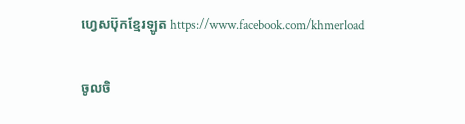ហ្វេសប៊ុកខ្មែរឡូត https://www.facebook.com/khmerload

ចូលចិ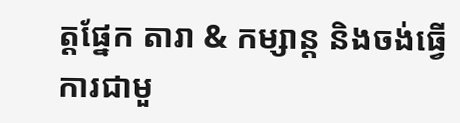ត្តផ្នែក តារា & កម្សាន្ដ និងចង់ធ្វើការជាមួ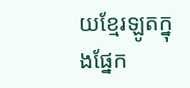យខ្មែរឡូតក្នុងផ្នែក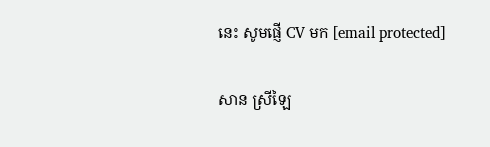នេះ សូមផ្ញើ CV មក [email protected]

សាន ស្រីឡៃ